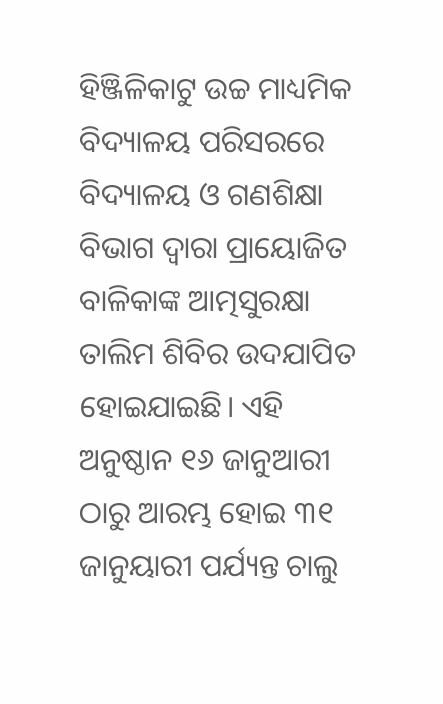ହିଞ୍ଜିଳିକାଟୁ ଉଚ୍ଚ ମାଧ୍ୟମିକ ବିଦ୍ୟାଳୟ ପରିସରରେ ବିଦ୍ୟାଳୟ ଓ ଗଣଶିକ୍ଷା ବିଭାଗ ଦ୍ବାରା ପ୍ରାୟୋଜିତ ବାଳିକାଙ୍କ ଆତ୍ମସୁରକ୍ଷା ତାଲିମ ଶିବିର ଉଦଯାପିତ ହୋଇଯାଇଛି। ଏହି ଅନୁଷ୍ଠାନ ୧୬ ଜାନୁଆରୀ ଠାରୁ ଆରମ୍ଭ ହୋଇ ୩୧ ଜାନୁୟାରୀ ପର୍ଯ୍ୟନ୍ତ ଚାଲୁ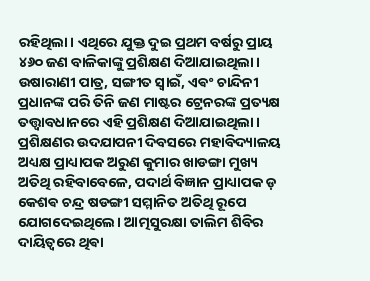ରହିଥିଲା। ଏଥିରେ ଯୁକ୍ତ ଦୁଇ ପ୍ରଥମ ବର୍ଷରୁ ପ୍ରାୟ ୪୬୦ ଜଣ ବାଳିକାଙ୍କୁ ପ୍ରଶିକ୍ଷଣ ଦିଆଯାଇଥିଲା। ଉଷାରାଣୀ ପାତ୍ର, ସଙ୍ଗୀତ ସ୍ବାଇଁ, ଏଵଂ ଚାନ୍ଦିନୀ ପ୍ରଧାନଙ୍କ ପରି ତିନି ଜଣ ମାଷ୍ଟର ଟ୍ରେନରଙ୍କ ପ୍ରତ୍ୟକ୍ଷ ତତ୍ତ୍ଵାବଧାନରେ ଏହି ପ୍ରଶିକ୍ଷଣ ଦିଆଯାଇଥିଲା। ପ୍ରଶିକ୍ଷଣର ଉଦଯାପନୀ ଦିବସରେ ମହାବିଦ୍ୟାଳୟ ଅଧ୍ୟକ୍ଷ ପ୍ରାଧ୍ୟାପକ ଅରୁଣ କୁମାର ଖାଡଙ୍ଗା ମୁଖ୍ୟ ଅତିଥି ରହିବାବେଳେ, ପଦାର୍ଥ ବିଜ୍ଞାନ ପ୍ରାଧ୍ୟାପକ ଡ଼ କେଶଵ ଚନ୍ଦ୍ର ଷଡଙ୍ଗୀ ସମ୍ମାନିତ ଅତିଥି ରୂପେ ଯୋଗଦେଇଥିଲେ। ଆତ୍ମସୁରକ୍ଷା ତାଲିମ ଶିବିର ଦାୟିତ୍ୱରେ ଥିଵା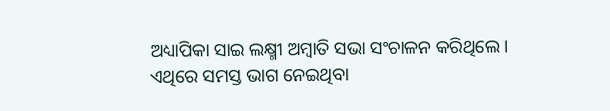ଅଧ୍ୟାପିକା ସାଇ ଲକ୍ଷ୍ମୀ ଅମ୍ବାତି ସଭା ସଂଚାଳନ କରିଥିଲେ। ଏଥିରେ ସମସ୍ତ ଭାଗ ନେଇଥିବା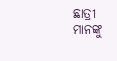ଛାତ୍ରୀ ମାନଙ୍କୁ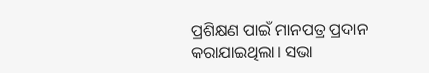ପ୍ରଶିକ୍ଷଣ ପାଇଁ ମାନପତ୍ର ପ୍ରଦାନ କରାଯାଇଥିଲା। ସଭା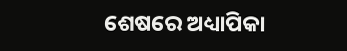ଶେଷରେ ଅଧ୍ୟାପିକା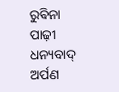ରୁଵିନା ପାଢ଼ୀ ଧନ୍ୟବାଦ୍ ଅର୍ପଣ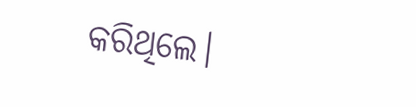କରିଥିଲେ।